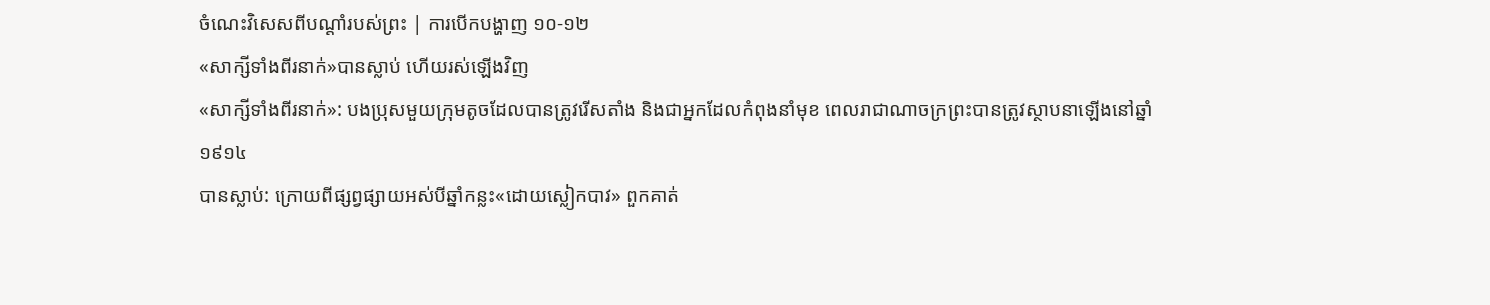ចំណេះវិសេសពីបណ្ដាំរបស់ព្រះ | ការបើកបង្ហាញ ១០-១២
«សាក្សីទាំងពីរនាក់»បានស្លាប់ ហើយរស់ឡើងវិញ
«សាក្សីទាំងពីរនាក់»: បងប្រុសមួយក្រុមតូចដែលបានត្រូវរើសតាំង និងជាអ្នកដែលកំពុងនាំមុខ ពេលរាជាណាចក្រព្រះបានត្រូវស្ថាបនាឡើងនៅឆ្នាំ១៩១៤
បានស្លាប់: ក្រោយពីផ្សព្វផ្សាយអស់បីឆ្នាំកន្លះ«ដោយស្លៀកបាវ» ពួកគាត់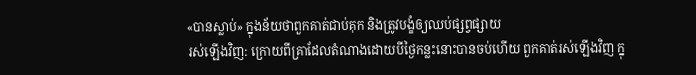«បានស្លាប់» ក្នុងន័យថាពួកគាត់ជាប់គុក និងត្រូវបង្ខំឲ្យឈប់ផ្សព្វផ្សាយ
រស់ឡើងវិញ: ក្រោយពីគ្រាដែលតំណាងដោយបីថ្ងៃកន្លះនោះបានចប់ហើយ ពួកគាត់រស់ឡើងវិញ ក្នុ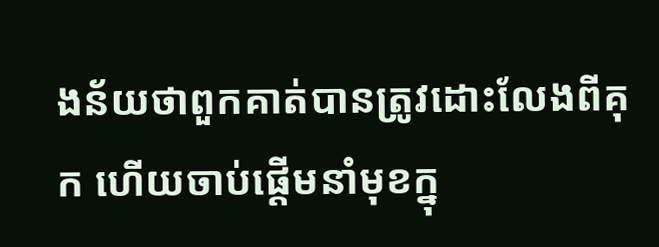ងន័យថាពួកគាត់បានត្រូវដោះលែងពីគុក ហើយចាប់ផ្ដើមនាំមុខក្នុ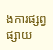ងការផ្សព្វផ្សាយ